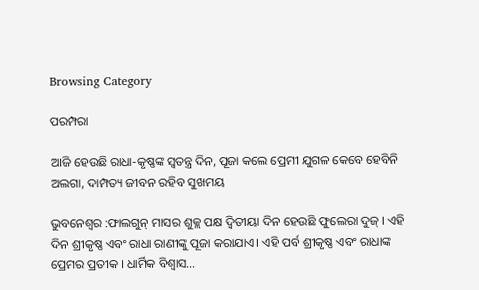Browsing Category

ପରମ୍ପରା

ଆଜି ହେଉଛି ରାଧା-କୃଷ୍ଣଙ୍କ ସ୍ୱତନ୍ତ୍ର ଦିନ, ପୂଜା କଲେ ପ୍ରେମୀ ଯୁଗଳ କେବେ ହେବିନି ଅଲଗା, ଦାମ୍ପତ୍ୟ ଜୀବନ ରହିବ ସୁଖମୟ

ଭୁବନେଶ୍ୱର :ଫାଲଗୁନ୍ ମାସର ଶୁକ୍ଲ ପକ୍ଷ ଦ୍ୱିତୀୟା ଦିନ ହେଉଛି ଫୁଲେରା ଦୁଜ୍ । ଏହି ଦିନ ଶ୍ରୀକୃଷ୍ଣ ଏବଂ ରାଧା ରାଣୀଙ୍କୁ ପୂଜା କରାଯାଏ। ଏହି ପର୍ବ ଶ୍ରୀକୃଷ୍ଣ ଏବଂ ରାଧାଙ୍କ ପ୍ରେମର ପ୍ରତୀକ । ଧାର୍ମିକ ବିଶ୍ୱାସ…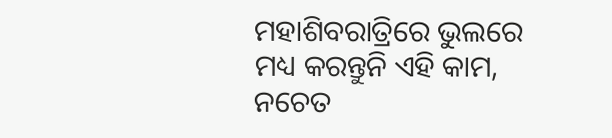ମହାଶିବରାତ୍ରିରେ ଭୁଲରେ ମଧ୍ୟ କରନ୍ତୁନି ଏହି କାମ, ନଚେତ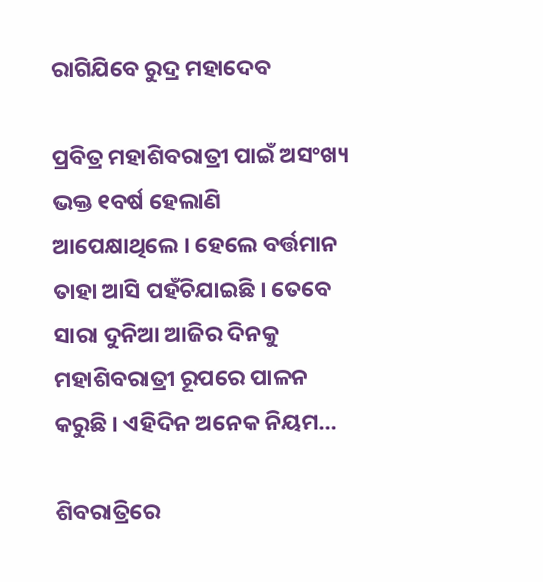ରାଗିଯିବେ ରୁଦ୍ର ମହାଦେବ

ପ୍ରବିତ୍ର ମହାଶିବରାତ୍ରୀ ପାଇଁ ଅସଂଖ୍ୟ ଭକ୍ତ ୧ବର୍ଷ ହେଲାଣି ଆପେକ୍ଷାଥିଲେ । ହେଲେ ବର୍ତ୍ତମାନ ତାହା ଆସି ପହଁଚିଯାଇଛି । ତେବେ ସାରା ଦୁନିଆ ଆଜିର ଦିନକୁ ମହାଶିବରାତ୍ରୀ ରୂପରେ ପାଳନ କରୁଛି । ଏହିଦିନ ଅନେକ ନିୟମ…

ଶିବରାତ୍ରିରେ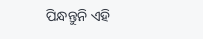ପିନ୍ଧନ୍ତୁନି ଏହି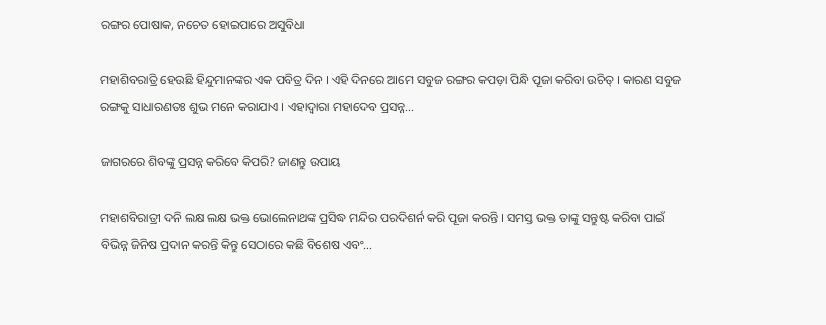ରଙ୍ଗର ପୋଷାକ, ନଚେତ ହୋଇପାରେ ଅସୁବିଧା

ମହାଶିବରାତ୍ରି ହେଉଛି ହିନ୍ଦୁମାନଙ୍କର ଏକ ପବିତ୍ର ଦିନ । ଏହି ଦିନରେ ଆମେ ସବୁଜ ରଙ୍ଗର କପଡ଼ା ପିନ୍ଧି ପୂଜା କରିବା ଉଚିତ୍ । କାରଣ ସବୁଜ ରଙ୍ଗକୁ ସାଧାରଣତଃ ଶୁଭ ମନେ କରାଯାଏ । ଏହାଦ୍ୱାରା ମହାଦେବ ପ୍ରସନ୍ନ…

ଜାଗରରେ ଶିବଙ୍କୁ ପ୍ରସନ୍ନ କରିବେ କିପରି? ଜାଣନ୍ତୁ ଉପାୟ

ମହାଶବିରାତ୍ରୀ ଦନି ଲକ୍ଷ ଲକ୍ଷ ଭକ୍ତ ଭୋଲେନାଥଙ୍କ ପ୍ରସିଦ୍ଧ ମନ୍ଦିର ପରଦିଶର୍ନ କରି ପୂଜା କରନ୍ତି । ସମସ୍ତ ଭକ୍ତ ତାଙ୍କୁ ସନ୍ତୁଷ୍ଟ କରିବା ପାଇଁ ବିଭିନ୍ନ ଜିନିଷ ପ୍ରଦାନ କରନ୍ତି କିନ୍ତୁ ସେଠାରେ କଛି ବିଶେଷ ଏବଂ…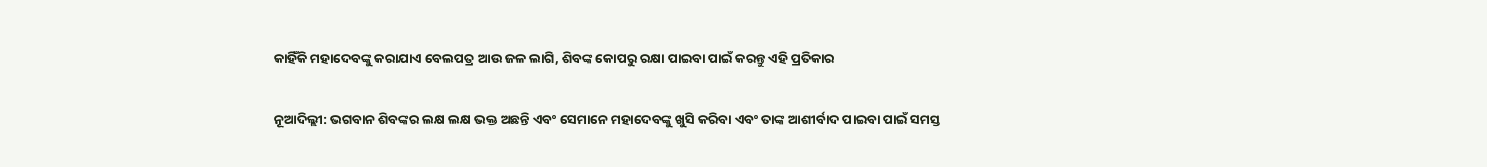କାହିଁକି ମହାଦେବଙ୍କୁ କରାଯାଏ ବେଲପତ୍ର ଆଉ ଜଳ ଲାଗି, ଶିବଙ୍କ କୋପରୁ ରକ୍ଷା ପାଇବା ପାଇଁ କରନ୍ତୁ ଏହି ପ୍ରତିକାର

ନୂଆଦିଲ୍ଲୀ: ଭଗବାନ ଶିବଙ୍କର ଲକ୍ଷ ଲକ୍ଷ ଭକ୍ତ ଅଛନ୍ତି ଏବଂ ସେମାନେ ମହାଦେବଙ୍କୁ ଖୁସି କରିବା ଏବଂ ତାଙ୍କ ଆଶୀର୍ବାଦ ପାଇବା ପାଇଁ ସମସ୍ତ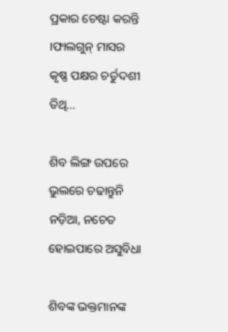ପ୍ରକାର ଚେଷ୍ଟା କରନ୍ତି ।ଫାଲଗୁନ୍ ମାସର କୃଷ୍ଣ ପକ୍ଷର ଚର୍ତୁଦଶୀ ତିଥି…

ଶିବ ଲିଙ୍ଗ ଉପରେ ଭୁଲରେ ଚଢାନ୍ତୁନି ନଡ଼ିଆ, ନଚେତ ହୋଇପାରେ ଅସୁବିଧା

ଶିବଙ୍କ ଭକ୍ତମାନଙ୍କ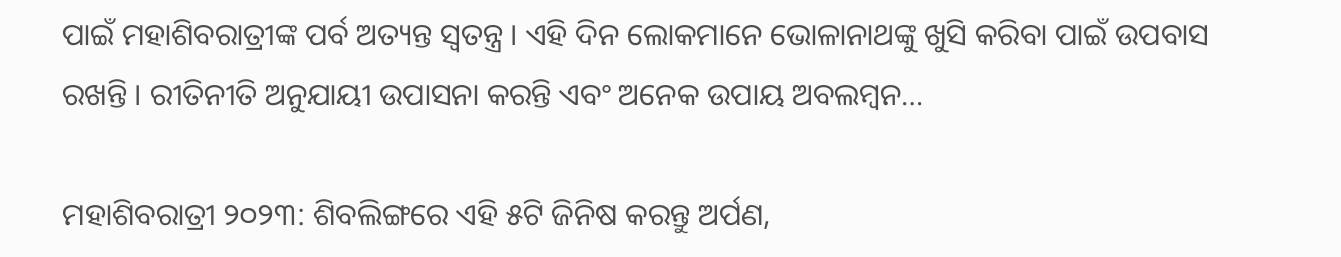ପାଇଁ ମହାଶିବରାତ୍ରୀଙ୍କ ପର୍ବ ଅତ୍ୟନ୍ତ ସ୍ୱତନ୍ତ୍ର । ଏହି ଦିନ ଲୋକମାନେ ଭୋଳାନାଥଙ୍କୁ ଖୁସି କରିବା ପାଇଁ ଉପବାସ ରଖନ୍ତି । ରୀତିନୀତି ଅନୁଯାୟୀ ଉପାସନା କରନ୍ତି ଏବଂ ଅନେକ ଉପାୟ ଅବଲମ୍ବନ…

ମହାଶିବରାତ୍ରୀ ୨୦୨୩: ଶିବଲିଙ୍ଗରେ ଏହି ୫ଟି ଜିନିଷ କରନ୍ତୁ ଅର୍ପଣ,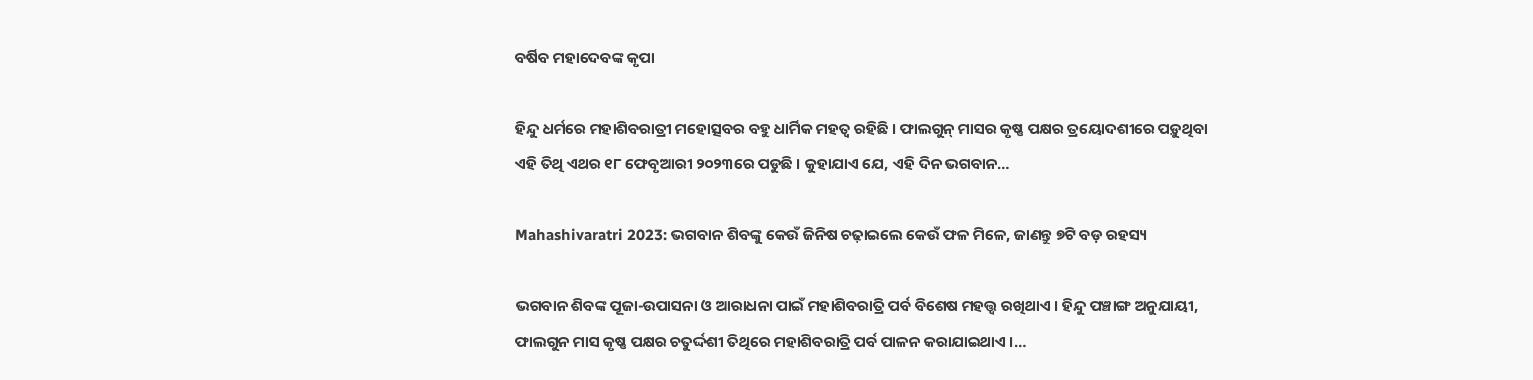ବର୍ଷିବ ମହାଦେବଙ୍କ କୃପା

ହିନ୍ଦୁ ଧର୍ମରେ ମହାଶିବରାତ୍ରୀ ମହୋତ୍ସବର ବହୁ ଧାର୍ମିକ ମହତ୍ୱ ରହିଛି । ଫାଲଗୁନ୍ ମାସର କୃଷ୍ଣ ପକ୍ଷର ତ୍ରୟୋଦଶୀରେ ପଡ଼ୁଥିବା ଏହି ତିଥି ଏଥର ୧୮ ଫେବୃଆରୀ ୨୦୨୩ରେ ପଡୁଛି । କୁହାଯାଏ ଯେ, ଏହି ଦିନ ଭଗବାନ…

Mahashivaratri 2023: ଭଗବାନ ଶିବଙ୍କୁ କେଉଁ ଜିନିଷ ଚଢ଼ାଇଲେ କେଉଁ ଫଳ ମିଳେ, ଜାଣନ୍ତୁ ୭ଟି ବଡ଼ ରହସ୍ୟ

ଭଗବାନ ଶିବଙ୍କ ପୂଜା-ଉପାସନା ଓ ଆରାଧନା ପାଇଁ ମହାଶିବରାତ୍ରି ପର୍ବ ବିଶେଷ ମହତ୍ତ୍ୱ ରଖିଥାଏ । ହିନ୍ଦୁ ପଞ୍ଚାଙ୍ଗ ଅନୁଯାୟୀ, ଫାଲଗୁନ ମାସ କୃଷ୍ଣ ପକ୍ଷର ଚତୁର୍ଦ୍ଦଶୀ ତିଥିରେ ମହାଶିବରାତ୍ରି ପର୍ବ ପାଳନ କରାଯାଇଥାଏ ।…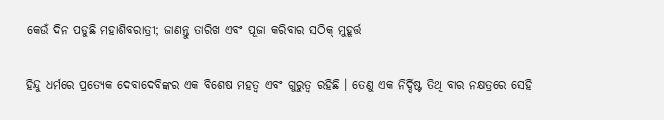କେଉଁ ଦିନ ପଡୁଛି ମହାଶିବରାତ୍ରୀ; ଜାଣନ୍ତୁ ତାରିଖ ଏବଂ ପୂଜା କରିବାର ସଠିକ୍ ମୁହୂର୍ତ୍ତ

ହିନ୍ଦୁ ଧର୍ମରେ ପ୍ରତ୍ୟେକ ଦେବାଦେବିଙ୍କର ଏକ ବିଶେଷ ମହତ୍ୱ ଏବଂ ଗୁରୁତ୍ୱ ରହିଛି । ତେଣୁ ଏକ ନିର୍ଦ୍ଦିଷ୍ଟ ତିଥି ବାର ନକ୍ଷତ୍ରରେ ସେହି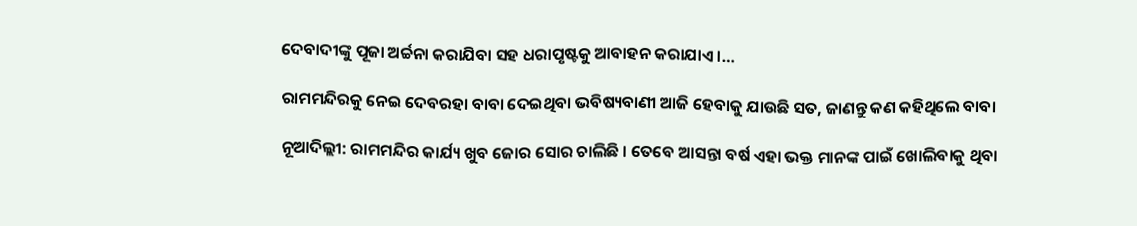ଦେବାଦୀଙ୍କୁ ପୂଜା ଅର୍ଚ୍ଚନା କରାଯିବା ସହ ଧରାପୃଷ୍ଟକୁ ଆବାହନ କରାଯାଏ ।…

ରାମମନ୍ଦିରକୁ ନେଇ ଦେବରହା ବାବା ଦେଇଥିବା ଭବିଷ୍ୟବାଣୀ ଆଜି ହେବାକୁ ଯାଉଛି ସତ, ଜାଣନ୍ତୁ କଣ କହିଥିଲେ ବାବା

ନୂଆଦିଲ୍ଲୀ: ରାମମନ୍ଦିର କାର୍ଯ୍ୟ ଖୁବ ଜୋର ସୋର ଚାଲିଛି । ତେବେ ଆସନ୍ତା ବର୍ଷ ଏହା ଭକ୍ତ ମାନଙ୍କ ପାଇଁ ଖୋଲିବାକୁ ଥିବା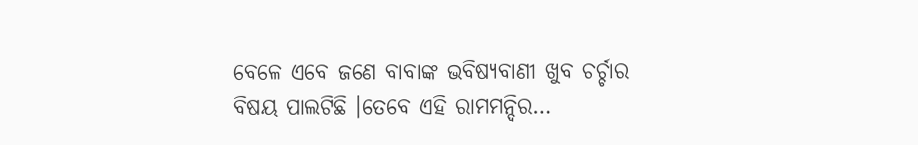ବେଳେ ଏବେ ଜଣେ ବାବାଙ୍କ ଭବିଷ୍ୟବାଣୀ ଖୁବ ଚର୍ଚ୍ଚାର ବିଷୟ ପାଲଟିଛି ।ତେବେ ଏହି ରାମମନ୍ଦିର…